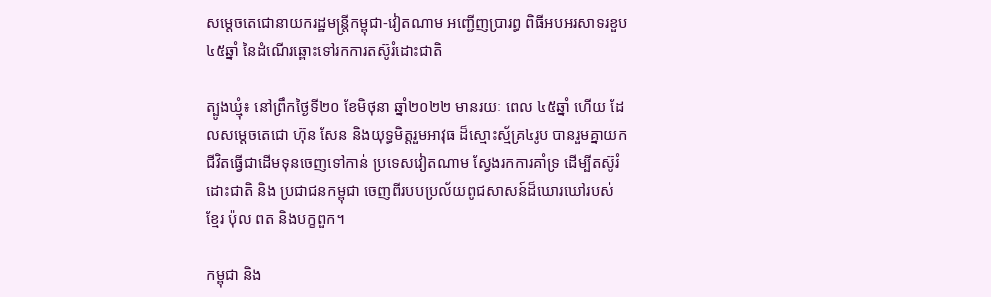សម្តេចតេជោនាយករដ្ឋមន្ត្រីកម្ពុជា-វៀតណាម អញ្ជើញប្រារព្ធ ពិធីអបអរសាទរខួប ៤៥ឆ្នាំ នៃដំណើរឆ្ពោះទៅរកការតស៊ូរំដោះជាតិ

ត្បូងឃ្មុំ៖ នៅព្រឹកថ្ងៃទី២០ ខែមិថុនា ឆ្នាំ២០២២ មានរយៈ ពេល ៤៥ឆ្នាំ ហើយ ដែលសម្តេចតេជោ ហ៊ុន សែន និងយុទ្ធមិត្តរួមអាវុធ ដ៏ស្មោះស្ម័គ្រ៤រូប បានរួមគ្នាយកជីវិតធ្វើជាដើមទុនចេញទៅកាន់ ប្រទេសវៀតណាម ស្វែងរកការគាំទ្រ ដើម្បីតស៊ូរំដោះជាតិ និង ប្រជាជនកម្ពុជា ចេញពីរបបប្រល័យពូជសាសន៍ដ៏ឃោរឃៅរបស់ ខ្មែរ ប៉ុល ពត និងបក្ខពួក។

កម្ពុជា និង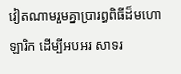វៀតណាមរួមគ្នាប្រារព្ធពិធីដ៏មហោឡារិក ដើម្បីអបអរ សាទរ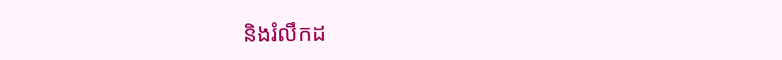និងរំលឹកដ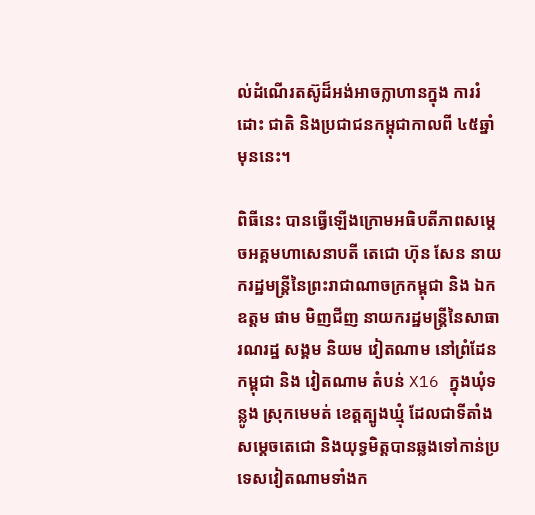ល់ដំណើរតស៊ូដ៏អង់អាចក្លាហានក្នុង ការរំដោះ ជាតិ និងប្រជាជនកម្ពុជាកាលពី ៤៥ឆ្នាំមុននេះ។

ពិធីនេះ បានធ្វើឡើងក្រោមអធិបតីភាពសម្តេចអគ្គមហាសេនាបតី តេជោ ហ៊ុន សែន នាយករដ្ឋមន្ត្រីនៃព្រះរាជាណាចក្រកម្ពុជា និង ឯកឧត្តម ផាម មិញជីញ នាយករដ្ឋមន្ត្រីនៃសាធារណរដ្ឋ សង្គម និយម វៀតណាម នៅព្រំដែនកម្ពុជា និង វៀតណាម តំបន់ X16 ក្នុងឃុំទន្លូង ស្រុកមេមត់ ខេត្តត្បូងឃ្មុំ ដែលជាទីតាំងសម្តេចតេជោ និងយុទ្ធមិត្តបានឆ្លងទៅកាន់ប្រទេសវៀតណាមទាំងក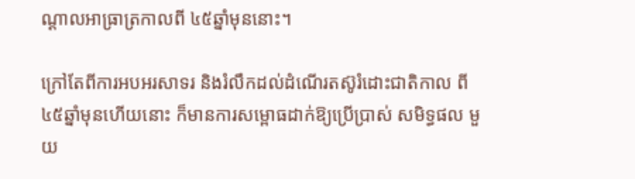ណ្តាលអាធ្រាត្រកាលពី ៤៥ឆ្នាំមុននោះ។

ក្រៅតែពីការអបអរសាទរ និងរំលឹកដល់ដំណើរតស៊ូរំដោះជាតិកាល ពី៤៥ឆ្នាំមុនហើយនោះ ក៏មានការសម្ពោធដាក់ឱ្យប្រើប្រាស់ សមិទ្ធផល មួយ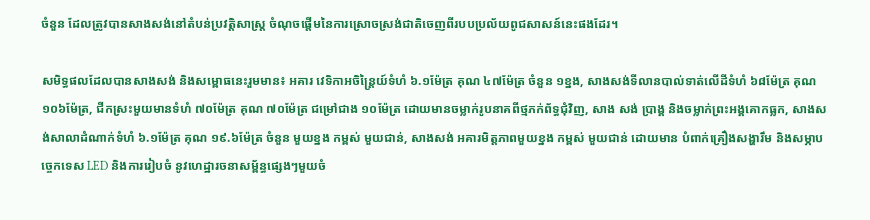ចំនួន ដែលត្រូវបានសាងសង់នៅតំបន់ប្រវត្តិសាស្ត្រ ចំណុចផ្តើមនៃការស្រោចស្រង់ជាតិចេញពីរបបប្រល័យពូជសាសន៍នេះផងដែរ។

សមិទ្ធផលដែលបានសាងសង់ និងសម្ពោធនេះរួមមាន៖ អគារ វេទិកាអចិន្ត្រៃយ៍ទំហំ ៦.១ម៉ែត្រ គុណ ៤៧ម៉ែត្រ ចំនួន ១ខ្នង, សាងសង់ទីលានបាល់ទាត់លើដីទំហំ ៦៨ម៉ែត្រ គុណ ១០៦ម៉ែត្រ, ជីកស្រះមួយមានទំហំ ៧០ម៉ែត្រ គុណ ៧០ម៉ែត្រ ជម្រៅជាង ១០ម៉ែត្រ ដោយមានចម្លាក់រូបនាគពីថ្មភក់ព័ទ្ធជុំវិញ, សាង សង់ ប្រាង្គ និងចម្លាក់ព្រះអង្គគោកធ្លក, សាងសង់សាលាដំណាក់ទំហំ ៦.១ម៉ែត្រ គុណ ១៩.៦ម៉ែត្រ ចំនួន មួយខ្នង កម្ពស់ មួយជាន់, សាងសង់ អគារមិត្តភាពមួយខ្នង កម្ពស់ មួយជាន់ ដោយមាន បំពាក់គ្រឿងសង្ហារឹម និងសម្ភាបច្ចេកទេស LED និងការរៀបចំ នូវហេដ្ឋារចនាសម្ព័ន្ធផ្សេងៗមួយចំ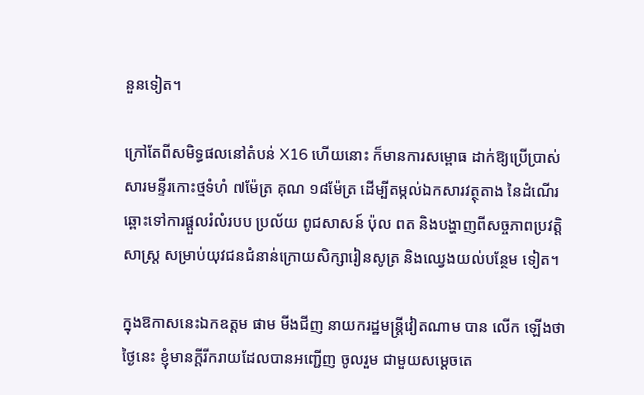នួនទៀត។

ក្រៅតែពីសមិទ្ធផលនៅតំបន់ X16 ហើយនោះ ក៏មានការសម្ពោធ ដាក់ឱ្យប្រើប្រាស់សារមន្ទីរកោះថ្មទំហំ ៧ម៉ែត្រ គុណ ១៨ម៉ែត្រ ដើម្បីតម្កល់ឯកសារវត្ថុតាង នៃដំណើរឆ្ពោះទៅការផ្តួលរំលំរបប ប្រល័យ ពូជសាសន៍ ប៉ុល ពត និងបង្ហាញពីសច្ចភាពប្រវត្តិសាស្ត្រ សម្រាប់យុវជនជំនាន់ក្រោយសិក្សារៀនសូត្រ និងឈ្វេងយល់បន្ថែម ទៀត។

ក្នុងឱកាសនេះឯកឧត្តម ផាម មីងជីញ នាយករដ្ឋមន្ត្រីវៀតណាម បាន លើក ឡើងថា ថ្ងៃនេះ ខ្ញុំមានក្ដីរីករាយដែលបានអញ្ជើញ ចូលរួម ជាមួយសម្ដេចតេ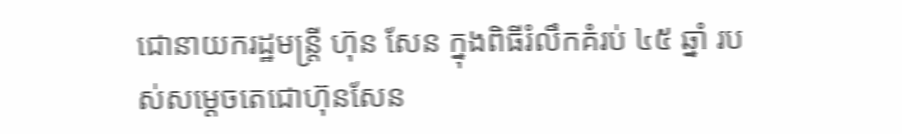ជោនាយករដ្ឋមន្ត្រី ហ៊ុន សែន ក្នុងពិធីរំលឹកគំរប់ ៤៥ ឆ្នាំ របស់សម្ដេចតេជោហ៊ុនសែន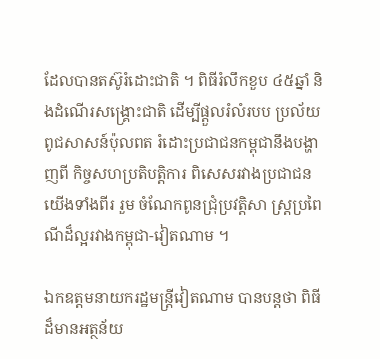ដែលបានតស៊ូរំដោះជាតិ ។ ពិធីរំលឹកខួប ៤៥ឆ្នាំ និងដំណើរសង្គ្រោះជាតិ ដើម្បីផ្ដួលរំលំរបប ប្រល័យ ពូជសាសន៍ប៉ុលពត រំដោះប្រជាជនកម្ពុជានឹងបង្ហាញពី កិច្ចសហប្រតិបត្តិការ ពិសេសរវាងប្រជាជនយើងទាំងពីរ រួម ចំណែកពូនជ្រុំប្រវត្តិសា ស្ត្រប្រពៃណីដ៏ល្អរវាងកម្ពុជា-វៀតណាម ។

ឯកឧត្តមនាយករដ្ឋមន្ត្រីវៀតណាម បានបន្តថា ពិធីដ៏មានអត្ថន័យ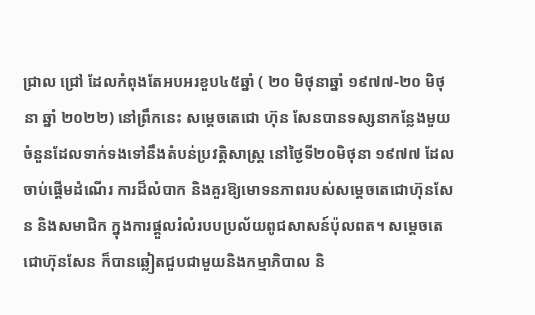ជ្រាល ជ្រៅ ដែលកំពុងតែអបអរខួប៤៥ឆ្នាំ ( ២០ មិថុនាឆ្នាំ ១៩៧៧-២០ មិថុនា ឆ្នាំ ២០២២) នៅព្រឹកនេះ សម្ដេចតេជោ ហ៊ុន សែនបានទស្សនាកន្លែងមួយចំនួនដែលទាក់ទងទៅនឹងតំបន់ប្រវត្តិសាស្ត្រ នៅថ្ងៃទី២០មិថុនា ១៩៧៧ ដែលចាប់ផ្ដើមដំណើរ ការដ៏លំបាក និងគួរឱ្យមោទនភាពរបស់សម្ដេចតេជោហ៊ុនសែន និងសមាជិក ក្នុងការផ្តួលរំលំរបបប្រល័យពូជសាសន៍ប៉ុលពត។ សម្ដេចតេជោហ៊ុនសែន ក៏បានឆ្លៀតជួបជាមួយនិងកម្មាភិបាល និ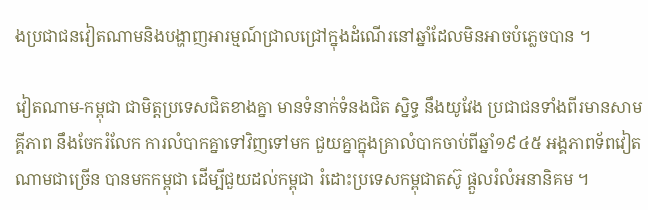ងប្រជាជនវៀតណាមនិងបង្ហាញអារម្មណ៍ជ្រាលជ្រៅក្នុងដំណើរនៅឆ្នាំដែលមិនអាចបំភ្លេចបាន ។

វៀតណាម-កម្ពុជា ជាមិត្តប្រទេសជិតខាងគ្នា មានទំនាក់ទំនងជិត ស្និទ្ធ នឹងយូវែង ប្រជាជនទាំងពីរមានសាមគ្គីភាព នឹងចែករំលែក ការលំបាកគ្នាទៅវិញទៅមក ជួយគ្នាក្នុងគ្រាលំបាកចាប់ពីឆ្នាំ១៩៤៥ អង្គភាពទ័ពវៀតណាមជាច្រើន បានមកកម្ពុជា ដើម្បីជួយដល់កម្ពុជា រំដោះប្រទេសកម្ពុជាតស៊ូ ផ្តួលរំលំអនានិគម ។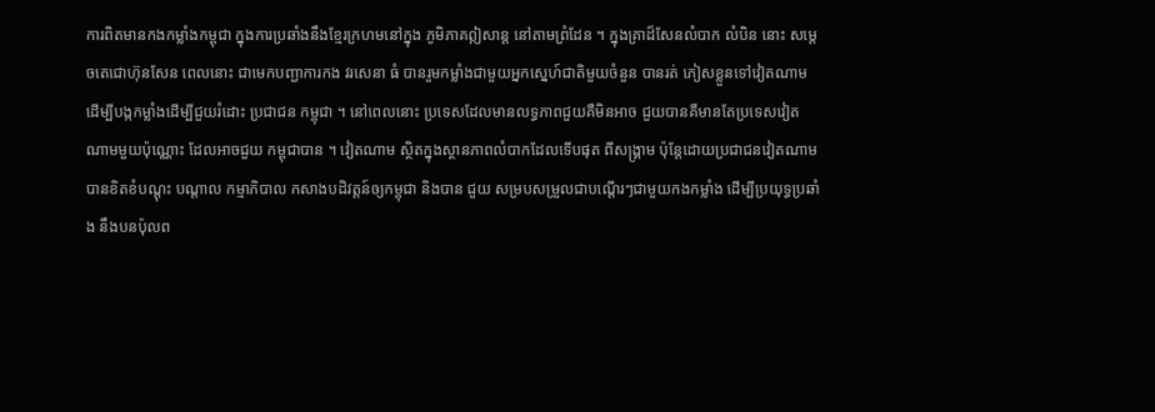ការពិតមានកងកម្លាំងកម្ពុជា ក្នុងការប្រឆាំងនឹងខ្មែរក្រហមនៅក្នុង ភូមិភាគឦសាន្ត នៅតាមព្រំដែន ។ ក្នុងគ្រាដ៏សែនលំបាក លំបិន នោះ សម្តេចតេជោហ៊ុនសែន ពេលនោះ ជាមេកបញ្ជាការកង វរសេនា ធំ បានរួមកម្លាំងជាមួយអ្នកស្នេហ៍ជាតិមួយចំនួន បានរត់ ភៀសខ្លួនទៅវៀតណាម ដើម្បីបង្កកម្លាំងដើម្បីជួយរំដោះ ប្រជាជន កម្ពុជា ។ នៅពេលនោះ ប្រទេសដែលមានលទ្ធភាពជួយគឺមិនអាច ជួយបានគឺមានតែប្រទេសវៀតណាមមួយប៉ុណ្ណោះ ដែលអាចជួយ កម្ពុជាបាន ។ វៀតណាម ស្ថិតក្នុងស្ថានភាពលំបាកដែលទើបផុត ពីសង្គ្រាម ប៉ុន្តែដោយប្រជាជនវៀតណាម បានខិតខំបណ្ដុះ បណ្ដាល កម្មាភិបាល កសាងបដិវត្តន៍ឲ្យកម្ពុជា និងបាន ជួយ សម្របសម្រួលជាបណ្ដើរៗជាមួយកងកម្លាំង ដើម្បីប្រយុទ្ធប្រឆាំង នឹងបនប៉ុលព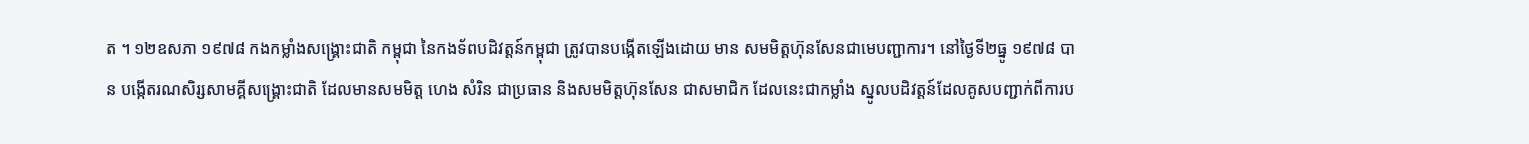ត ។ ១២ឧសភា ១៩៧៨ កងកម្លាំងសង្គ្រោះជាតិ កម្ពុជា នៃកងទ័ពបដិវត្តន៍កម្ពុជា ត្រូវបានបង្កើតឡើងដោយ មាន សមមិត្តហ៊ុនសែនជាមេបញ្ជាការ។ នៅថ្ងៃទី២ធ្នូ ១៩៧៨ បាន បង្កើតរណសិរ្សសាមគ្គីសង្គ្រោះជាតិ ដែលមានសមមិត្ត ហេង សំរិន ជាប្រធាន និងសមមិត្តហ៊ុនសែន ជាសមាជិក ដែលនេះជាកម្លាំង ស្នូលបដិវត្តន៍ដែលគូសបញ្ជាក់ពីការប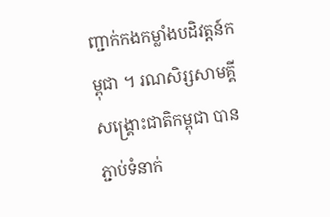ញ្ជាក់កងកម្លាំងបដិវត្តន៍កម្ពុជា ។ រណសិរ្សសាមគ្គីសង្គ្រោះជាតិកម្ពុជា បានភ្ជាប់ទំនាក់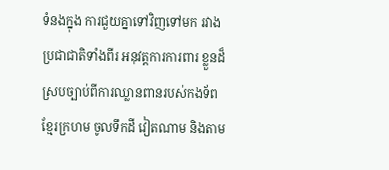ទំនងក្នុង ការជួយគ្នាទៅវិញទៅមក រវាងប្រជាជាតិទាំងពីរ អនុវត្តការការពារ ខ្លួនដ៏ស្របច្បាប់ពីការឈ្លានពានរបស់កងទ័ពខ្មែរក្រហម ចូលទឹកដី វៀតណាម និងតាម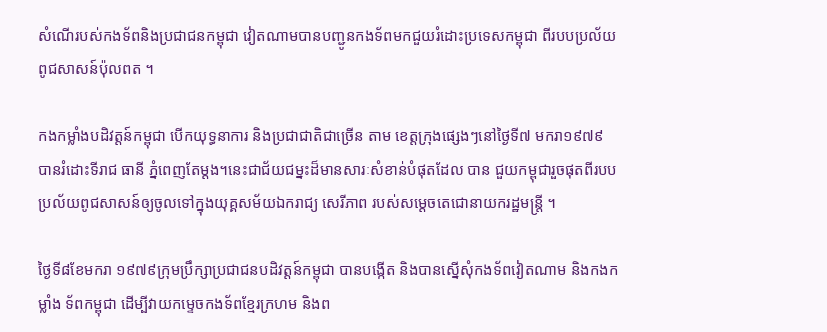សំណើរបស់កងទ័ពនិងប្រជាជនកម្ពុជា វៀតណាមបានបញ្ជូនកងទ័ពមកជួយរំដោះប្រទេសកម្ពុជា ពីរបបប្រល័យពូជសាសន៍ប៉ុលពត ។

កងកម្លាំងបដិវត្តន៍កម្ពុជា បើកយុទ្ធនាការ និងប្រជាជាតិជាច្រើន តាម ខេត្តក្រុងផ្សេងៗនៅថ្ងៃទី៧ មករា១៩៧៩ បានរំដោះទីរាជ ធានី ភ្នំពេញតែម្ដង។នេះជាជ័យជម្នះដ៏មានសារៈសំខាន់បំផុតដែល បាន ជួយកម្ពុជារួចផុតពីរបបប្រល័យពូជសាសន៍ឲ្យចូលទៅក្នុងយុគ្គសម័យឯករាជ្យ សេរីភាព របស់សម្ដេចតេជោនាយករដ្ឋមន្ត្រី ។

ថ្ងៃទី៨ខែមករា ១៩៧៩ក្រុមប្រឹក្សាប្រជាជនបដិវត្តន៍កម្ពុជា បានបង្កើត និងបានស្នើសុំកងទ័ពវៀតណាម និងកងកម្លាំង ទ័ពកម្ពុជា ដើម្បីវាយកម្ទេចកងទ័ពខ្មែរក្រហម និងព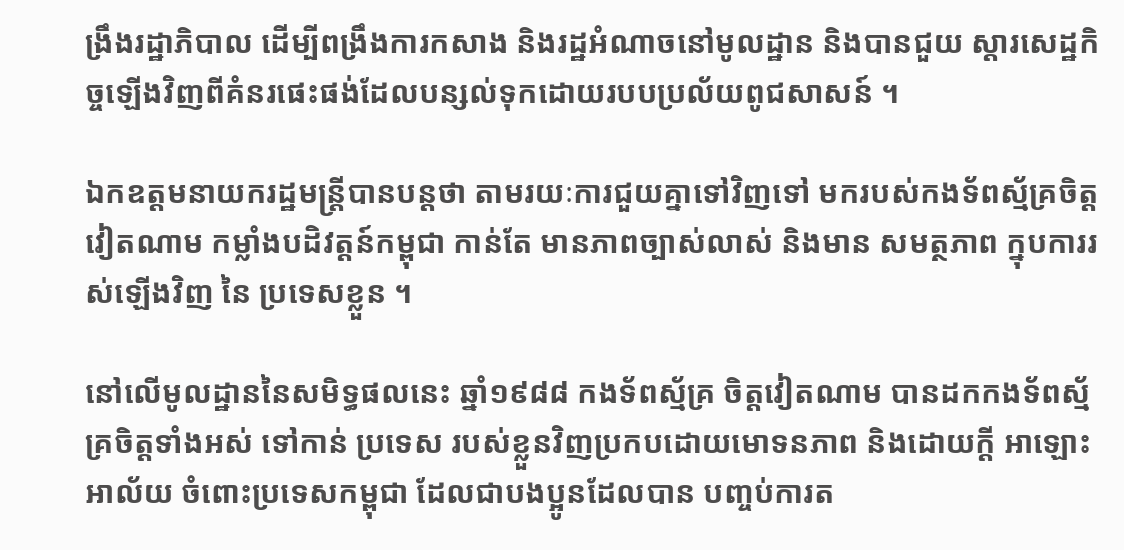ង្រឹងរដ្ឋាភិបាល ដើម្បីពង្រឹងការកសាង និងរដ្ឋអំណាចនៅមូលដ្ឋាន និងបានជួយ ស្តារសេដ្ឋកិច្ចឡើងវិញពីគំនរផេះផង់ដែលបន្សល់ទុកដោយរបបប្រល័យពូជសាសន៍ ។

ឯកឧត្តមនាយករដ្ឋមន្រ្តីបានបន្តថា តាមរយៈការជួយគ្នាទៅវិញទៅ មករបស់កងទ័ពស្ម័គ្រចិត្តវៀតណាម កម្លាំងបដិវត្តន៍កម្ពុជា កាន់តែ មានភាពច្បាស់លាស់ និងមាន សមត្ថភាព ក្នុបការរស់ឡើងវិញ នៃ ប្រទេសខ្លួន ។

នៅលើមូលដ្ឋាននៃសមិទ្ធផលនេះ ឆ្នាំ១៩៨៨ កងទ័ពស្ម័គ្រ ចិត្តវៀតណាម បានដកកងទ័ពស្ម័គ្រចិត្តទាំងអស់ ទៅកាន់ ប្រទេស របស់ខ្លួនវិញប្រកបដោយមោទនភាព និងដោយក្តី អាឡោះ អាល័យ ចំពោះប្រទេសកម្ពុជា ដែលជាបងប្អូនដែលបាន បញ្ចប់ការត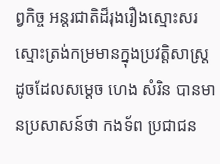ព្វកិច្ច អន្តរជាតិដ៏រុងរឿងស្មោះសរស្មោះត្រង់កម្រមានក្នុងប្រវត្តិសាស្ត្រ ដូចដែលសម្ដេច ហេង សំរិន បានមានប្រសាសន៍ថា កងទ័ព ប្រជាជន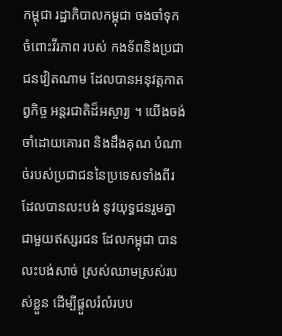កម្ពុជា រដ្ឋាភិបាលកម្ពុជា ចងចាំទុកចំពោះវីរភាព របស់ កងទ័ពនិងប្រជាជនវៀតណាម ដែលបានអនុវត្តកាតព្វកិច្ច អន្តរជាតិដ៏អស្ចារ្យ ។ យើងចង់ចាំដោយគោរព និងដឹងគុណ បំណាច់របស់ប្រជាជននៃប្រទេសទាំងពីរ ដែលបានលះបង់ នូវយុទ្ធជនរួមគ្នាជាមួយឥស្សរជន ដែលកម្ពុជា បានលះបង់សាច់ ស្រស់ឈាមស្រស់របស់ខ្លួន ដើម្បីផ្ដួលរំលំរបប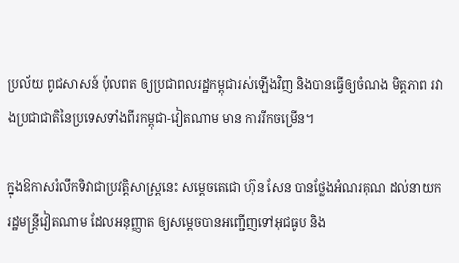ប្រល័យ ពូជសាសន៍ ប៉ុលពត ឲ្យប្រជាពលរដ្ឋកម្ពុជារស់ឡើងវិញ និងបានធ្វើឲ្យចំណង មិត្តភាព រវាងប្រជាជាតិនៃប្រទេសទាំងពីរកម្ពុជា-វៀតណាម មាន ការរីកចម្រើន។

ក្នុងឱកាសរំលឹកទិវាជាប្រវត្តិសាស្រ្តនេះ សម្តេចតេជោ ហ៊ុន សែន បានថ្លែងអំណរគុណ ដល់នាយករដ្ឋមន្រ្តីវៀតណាម ដែលអនុញ្ញាត ឲ្យសម្តេចបានអញ្ជើញទៅអុជធូប និង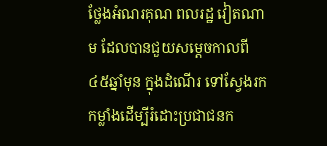ថ្លែងអំណរគុណ ពលរដ្ឋ វៀតណាម ដែលបានជួយសម្តេចកាលពី៤៥ឆ្នាំមុន ក្នុងដំណើរ ទៅស្វែងរកកម្លាំងដើម្បីរំដោះប្រជាជនក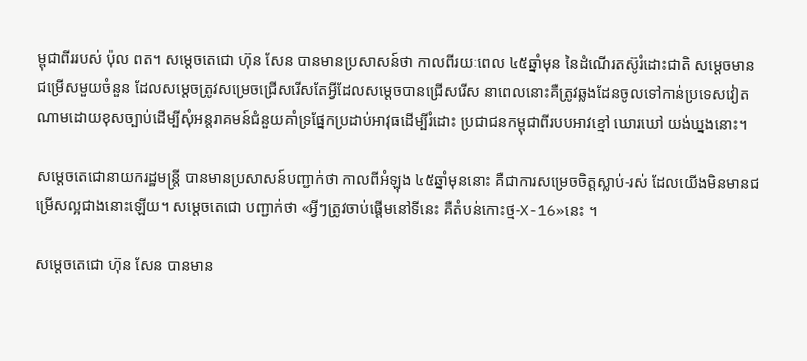ម្ពុជាពីររបស់ ប៉ុល ពត។ សម្តេចតេជោ ហ៊ុន សែន បានមានប្រសាសន៍ថា កាលពីរយៈពេល ៤៥ឆ្នាំមុន នៃដំណើរតស៊ូរំដោះជាតិ សម្ដេចមានជម្រើសមួយចំនួន ដែលសម្តេចត្រូវសម្រេចជ្រើសរើសតែអ្វីដែលសម្តេចបានជ្រើសរើស នាពេលនោះគឺត្រូវឆ្លងដែនចូលទៅកាន់ប្រទេសវៀតណាមដោយខុសច្បាប់ដើម្បីសុំអន្តរាគមន៍ជំនួយគាំទ្រផ្នែកប្រដាប់អាវុធដើម្បីរំដោះ ប្រជាជនកម្ពុជាពីរបបអាវខ្មៅ ឃោរឃៅ យង់ឃ្នងនោះ។

សម្តេចតេជោនាយករដ្ឋមន្ត្រី បានមានប្រសាសន៍បញ្ជាក់ថា កាលពីអំឡុង ៤៥ឆ្នាំមុននោះ គឺជាការសម្រេចចិត្តស្លាប់-រស់ ដែលយើងមិនមានជម្រើសល្អជាងនោះឡើយ។ សម្តេចតេជោ បញ្ជាក់ថា «អ្វីៗត្រូវចាប់ផ្តើមនៅទីនេះ គឺតំបន់កោះថ្ម-X-16»នេះ ។

សម្តេចតេជោ ហ៊ុន សែន បានមាន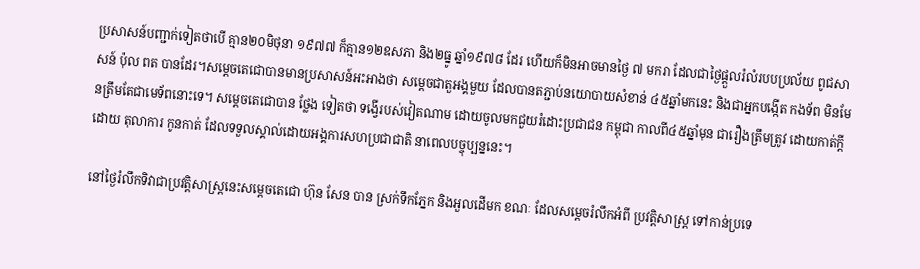ប្រសាសន៍បញ្ជាក់ទៀតថាបើ គ្មាន២០មិថុនា ១៩៧៧ ក៏គ្មាន១២ឧសភា និង២ធ្នូ ឆ្នាំ១៩៧៨ ដែរ ហើយក៏មិនអាចមានថ្ងៃ ៧ មករា ដែលជាថ្ងៃផ្ដួលរំលំរបបប្រល័យ ពូជសាសន៍ ប៉ុល ពត បានដែរ។សម្តេចតេជោបានមានប្រសាសន៍អះអាងថា សម្តេចជាតួអង្គមួយ ដែលបានតភ្ជាប់នយោបាយសំខាន់ ៤៥ឆ្នាំមកនេះ និងជាអ្នកបង្កើត កងទ័ព មិនមែនត្រឹមតែជាមេទ័ពនោះទេ។ សម្តេចតេជោបាន ថ្លែង ទៀតថា ទង្វើរបស់វៀតណាម ដោយចូលមកជួយរំដោះប្រជាជន កម្ពុជា កាលពី៤៥ឆ្នាំមុន ជារឿងត្រឹមត្រូវ ដោយកាត់ក្តី ដោយ តុលាការ កូនកាត់ ដែលទទួលស្គាល់ដោយអង្គការសហប្រជាជាតិ នាពេលបច្ចុប្បន្ននេះ។

នៅថ្ងៃរំលឹកទិវាជាប្រវត្តិសាស្រ្តនេះសម្ដេចតេជោ ហ៊ុន សែន បាន ស្រក់ទឹកភ្នែក និងអួលដើមក ខណៈ ដែលសម្តេចរំលឹកអំពី ប្រវត្តិសាស្រ្ត ទៅកាន់ប្រទេ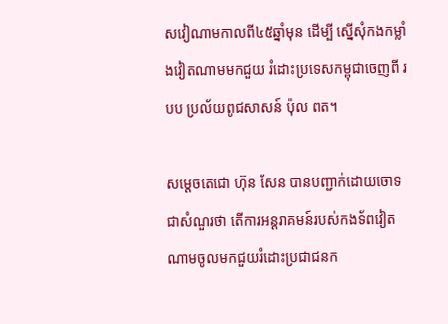សវៀណាមកាលពី៤៥ឆ្នាំមុន ដើម្បី ស្នើសុំកងកម្លាំងវៀតណាមមកជួយ រំដោះប្រទេសកម្ពុជាចេញពី របប ប្រល័យពូជសាសន៍ ប៉ុល ពត។

សម្តេចតេជោ ហ៊ុន សែន បានបញ្ជាក់ដោយចោទជាសំណួរថា តើការអន្តរាគមន៍របស់កងទ័ពវៀតណាមចូលមកជួយរំដោះប្រជាជនក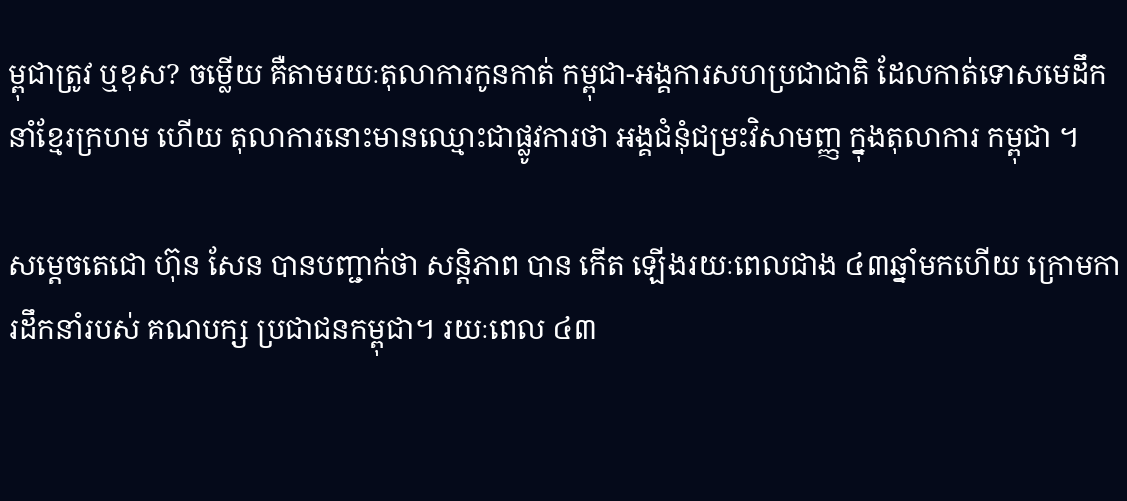ម្ពុជាត្រូវ ឬខុស? ចម្លើយ គឺតាមរយៈតុលាការកូនកាត់ កម្ពុជា-អង្គការសហប្រជាជាតិ ដែលកាត់ទោសមេដឹកនាំខ្មែរក្រហម ហើយ តុលាការនោះមានឈ្មោះជាផ្លូវការថា អង្គជំនុំជម្រះវិសាមញ្ញ ក្នុងតុលាការ កម្ពុជា ។

សម្តេចតេជោ ហ៊ុន សែន បានបញ្ជាក់ថា សន្តិភាព បាន កើត ឡើងរយៈពេលជាង ៤៣ឆ្នាំមកហើយ ក្រោមការដឹកនាំរបស់ គណបក្ស ប្រជាជនកម្ពុជា។ រយៈពេល ៤៣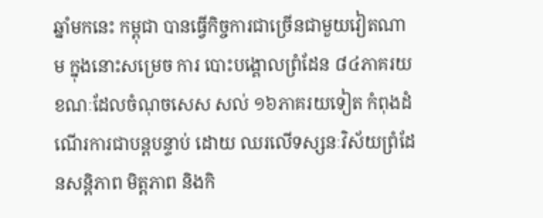ឆ្នាំមកនេះ កម្ពុជា បានធ្វើកិច្ចការជាច្រើនជាមួយវៀតណាម ក្នុងនោះសម្រេច ការ បោះបង្គោលព្រំដែន ៨៤ភាគរយ ខណៈដែលចំណុចសេស សល់ ១៦ភាគរយទៀត កំពុងដំណើរការជាបន្តបន្ទាប់ ដោយ ឈរលើទស្សនៈវិស័យព្រំដែនសន្តិភាព មិត្តភាព និងកិ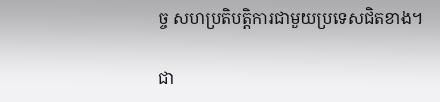ច្ច សហប្រតិបត្តិការជាមួយប្រទេសជិតខាង។

ជា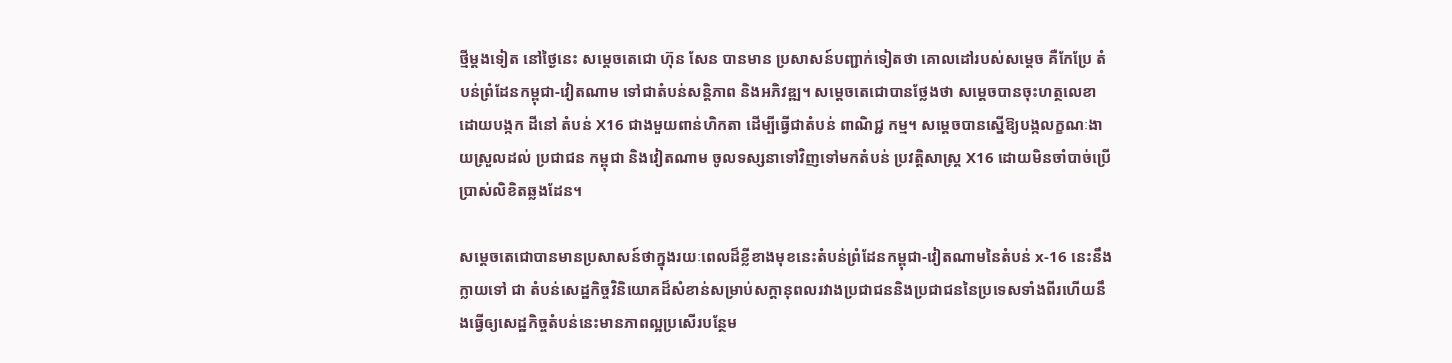ថ្មីម្ដងទៀត នៅថ្ងៃនេះ សម្តេចតេជោ ហ៊ុន សែន បានមាន ប្រសាសន៍បញ្ជាក់ទៀតថា គោលដៅរបស់សម្តេច គឺកែប្រែ តំបន់ព្រំដែនកម្ពុជា-វៀតណាម ទៅជាតំបន់សន្តិភាព និងអភិវឌ្ឍ។ សម្តេចតេជោបានថ្លែងថា សម្តេចបានចុះហត្ថលេខា ដោយបង្កក ដីនៅ តំបន់ X16 ជាងមួយពាន់ហិកតា ដើម្បីធ្វើជាតំបន់ ពាណិជ្ជ កម្ម។ សម្តេចបានស្នើឱ្យបង្កលក្ខណៈងាយស្រួលដល់ ប្រជាជន កម្ពុជា និងវៀតណាម ចូលទស្សនាទៅវិញទៅមកតំបន់ ប្រវត្តិសាស្រ្ត X16 ដោយមិនចាំបាច់ប្រើប្រាស់លិខិតឆ្លងដែន។

សម្ដេចតេជោបានមានប្រសាសន៍ថាក្នុងរយៈពេលដ៏ខ្លីខាងមុខនេះតំបន់ព្រំដែនកម្ពុជា-វៀតណាមនៃតំបន់ x-16 នេះនឹងក្លាយទៅ ជា តំបន់សេដ្ឋកិច្ចវិនិយោគដ៏សំខាន់សម្រាប់សក្តានុពលរវាងប្រជាជននិងប្រជាជននៃប្រទេសទាំងពីរហើយនឹងធ្វើឲ្យសេដ្ឋកិច្ចតំបន់នេះមានភាពល្អប្រសើរបន្ថែម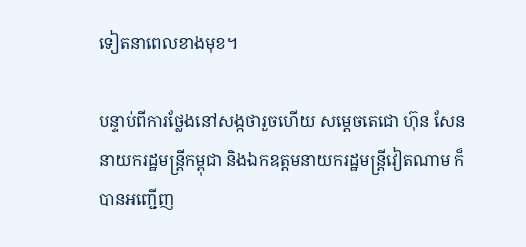ទៀតនាពេលខាងមុខ។

បន្ទាប់ពីការថ្លែងនៅសង្កថារួចហើយ សម្តេចតេជោ ហ៊ុន សែន នាយករដ្ឋមន្ត្រីកម្ពុជា និងឯកឧត្តមនាយករដ្ឋមន្ត្រីវៀតណាម ក៏ បានអញ្ជើញ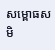សម្ពោធសមិ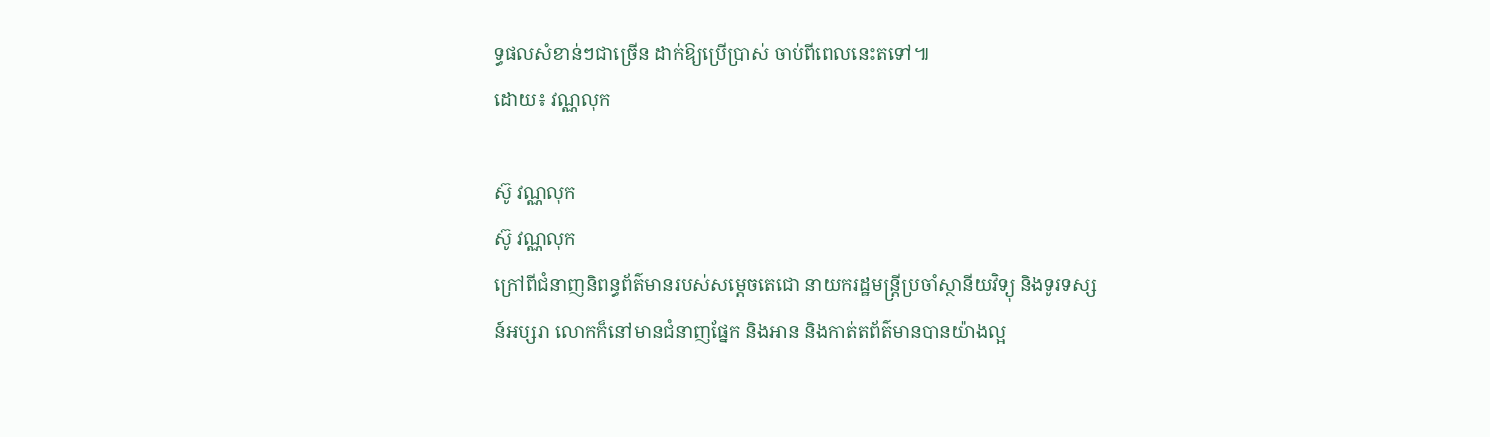ទ្ធផលសំខាន់ៗជាច្រើន ដាក់ឱ្យប្រើប្រាស់ ចាប់ពីពេលនេះតទៅ៕
ដោយ៖ វណ្ណលុក

ស៊ូ វណ្ណលុក
ស៊ូ វណ្ណលុក
ក្រៅពីជំនាញនិពន្ធព័ត៌មានរបស់សម្ដេចតេជោ នាយករដ្ឋមន្ត្រីប្រចាំស្ថានីយវិទ្យុ និងទូរទស្សន៍អប្សរា លោកក៏នៅមានជំនាញផ្នែក និងអាន និងកាត់តព័ត៌មានបានយ៉ាងល្អ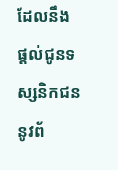ដែលនឹងផ្ដល់ជូនទស្សនិកជននូវព័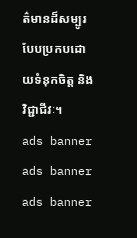ត៌មានដ៏សម្បូរបែបប្រកបដោយទំនុកចិត្ត និងវិជ្ជាជីវៈ។
ads banner
ads banner
ads banner